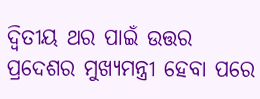ଦ୍ୱିତୀୟ ଥର ପାଇଁ ଉତ୍ତର ପ୍ରଦେଶର ମୁଖ୍ୟମନ୍ତ୍ରୀ ହେବା ପରେ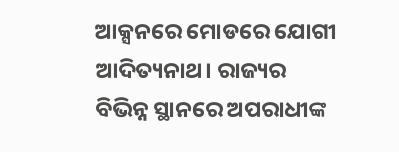ଆକ୍ସନରେ ମୋଡରେ ଯୋଗୀ ଆଦିତ୍ୟନାଥ। ରାଜ୍ୟର ବିଭିନ୍ନ ସ୍ଥାନରେ ଅପରାଧୀଙ୍କ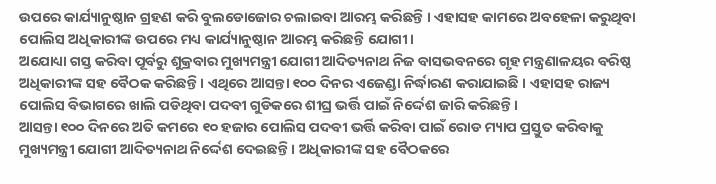ଉପରେ କାର୍ଯ୍ୟାନୁଷ୍ଠାନ ଗ୍ରହଣ କରି ବୁଲଡୋଜୋର ଚଲାଇବା ଆରମ୍ଭ କରିଛନ୍ତି । ଏହାସହ କାମରେ ଅବହେଳା କରୁଥିବା ପୋଲିସ ଅଧିକାରୀଙ୍କ ଉପରେ ମଧ୍ୟ କାର୍ଯ୍ୟାନୁଷ୍ଠାନ ଆରମ୍ଭ କରିଛନ୍ତି ଯୋଗୀ।
ଅଯୋଧ୍ୟା ଗସ୍ତ କରିବା ପୂର୍ବରୁ ଶୁକ୍ରବାର ମୁଖ୍ୟମନ୍ତ୍ରୀ ଯୋଗୀ ଆଦିତ୍ୟନାଥ ନିଜ ବାସଭବନରେ ଗୃହ ମନ୍ତ୍ରଣାଳୟର ବରିଷ୍ଠ ଅଧିକାରୀଙ୍କ ସହ ବୈଠକ କରିଛନ୍ତି। ଏଥିରେ ଆସନ୍ତା ୧୦୦ ଦିନର ଏଜେଣ୍ଡା ନିର୍ଦ୍ଧାରଣ କରାଯାଇଛି । ଏହାସହ ରାଜ୍ୟ ପୋଲିସ ବିଭାଗରେ ଖାଲି ପଡିଥିବା ପଦବୀ ଗୁଡିକରେ ଶୀଘ୍ର ଭର୍ତ୍ତି ପାଇଁ ନିର୍ଦ୍ଦେଶ ଜାରି କରିଛନ୍ତି।
ଆସନ୍ତା ୧୦୦ ଦିନରେ ଅତି କମରେ ୧୦ ହଜାର ପୋଲିସ ପଦବୀ ଭର୍ତ୍ତି କରିବା ପାଇଁ ରୋଡ ମ୍ୟାପ ପ୍ରସ୍ତୁତ କରିବାକୁ ମୁଖ୍ୟମନ୍ତ୍ରୀ ଯୋଗୀ ଆଦିତ୍ୟନାଥ ନିର୍ଦ୍ଦେଶ ଦେଇଛନ୍ତି। ଅଧିକାରୀଙ୍କ ସହ ବୈଠକରେ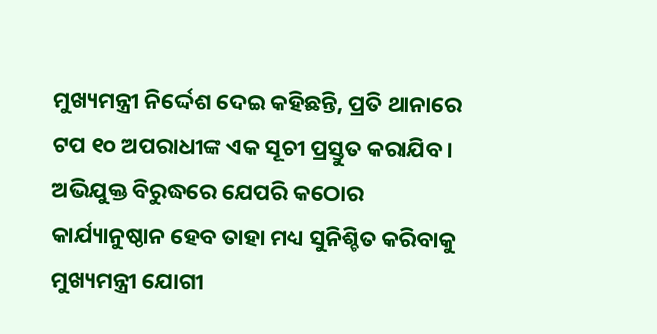ମୁଖ୍ୟମନ୍ତ୍ରୀ ନିର୍ଦ୍ଦେଶ ଦେଇ କହିଛନ୍ତି, ପ୍ରତି ଥାନାରେ ଟପ ୧୦ ଅପରାଧୀଙ୍କ ଏକ ସୂଚୀ ପ୍ରସ୍ତୁତ କରାଯିବ। ଅଭିଯୁକ୍ତ ବିରୁଦ୍ଧରେ ଯେପରି କଠୋର କାର୍ଯ୍ୟାନୁଷ୍ଠାନ ହେବ ତାହା ମଧ୍ୟ ସୁନିଶ୍ଚିତ କରିବାକୁ ମୁଖ୍ୟମନ୍ତ୍ରୀ ଯୋଗୀ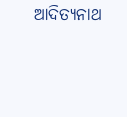ଆଦିତ୍ୟନାଥ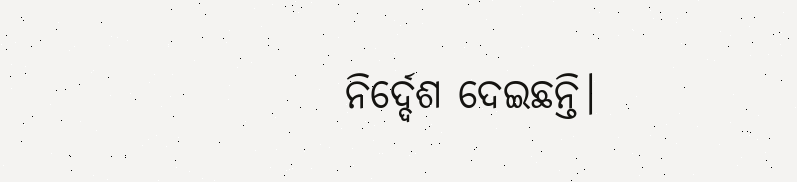ନିର୍ଦ୍ଦେଶ ଦେଇଛନ୍ତି।